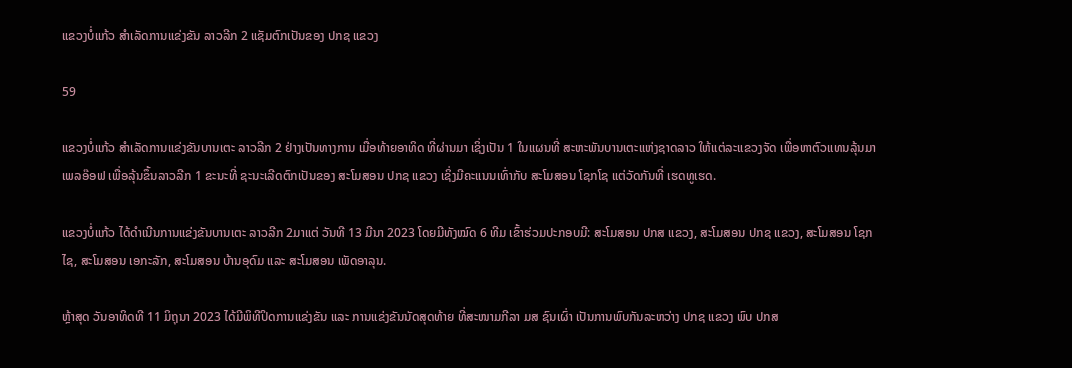ແຂວງບໍ່ແກ້ວ ສໍາເລັດການແຂ່ງຂັນ ລາວລີກ 2 ແຊັມຕົກເປັນຂອງ ປກຊ ແຂວງ

59

ແຂວງບໍ່ແກ້ວ ສຳເລັດການແຂ່ງຂັນບານເຕະ ລາວລີກ 2 ຢ່າງເປັນທາງການ ເມື່ອທ້າຍອາທິດ ທີ່ຜ່ານມາ ເຊິ່ງເປັນ 1 ໃນແຜນທີ່ ສະຫະພັນບານເຕະແຫ່ງຊາດລາວ ໃຫ້ແຕ່ລະແຂວງຈັດ ເພື່ອຫາຕົວແທນລຸ້ນມາເພລອ໊ອຟ ເພື່ອລຸ້ນຂຶ້ນລາວລີກ 1 ຂະນະທີ່ ຊະນະເລີດຕົກເປັນຂອງ ສະໂມສອນ ປກຊ ແຂວງ ເຊິ່ງມີຄະແນນເທົ່າກັບ ສະໂມສອນ ໂຊກໂຊ ແຕ່ວັດກັນທີ່ ເຮດທູເຮດ.

ແຂວງບໍ່ແກ້ວ ໄດ້ດຳເນີນການແຂ່ງຂັນບານເຕະ ລາວລີກ 2ມາແຕ່ ວັນທີ 13 ມີນາ 2023 ໂດຍມີທັງໝົດ 6 ທີມ ເຂົ້າຮ່ວມປະກອບມີ: ສະໂມສອນ ປກສ ແຂວງ, ສະໂມສອນ ປກຊ ແຂວງ, ສະໂມສອນ ໂຊກໄຊ, ສະໂມສອນ ເອກະລັກ, ສະໂມສອນ ບ້ານອຸດົມ ແລະ ສະໂມສອນ ເພັດອາລຸນ.

ຫຼ້າສຸດ ວັນອາທິດທີ 11 ມິຖຸນາ 2023 ໄດ້ມີພິທີປິດການແຂ່ງຂັນ ແລະ ການແຂ່ງຂັນນັດສຸດທ້າຍ ທີ່ສະໜາມກີລາ ມສ ຊົນເຜົ່າ ເປັນການພົບກັນລະຫວ່າງ ປກຊ ແຂວງ ພົບ ປກສ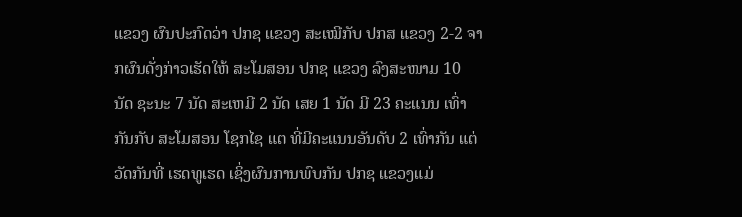ແຂວງ ຜົນປະກົດວ່າ ປກຊ ແຂວງ ສະເໝີກັບ ປກສ ແຂວງ 2-2 ຈາກຜົນດັ່ງກ່າວເຮັດໃຫ້ ສະໂມສອນ ປກຊ ແຂວງ ລົງສະໜາມ 10 ນັດ ຊະນະ 7 ນັດ ສະເຫມີ 2 ນັດ ເສຍ 1 ນັດ ມີ 23 ຄະແນນ ເທົ່າກັນກັບ ສະໂມສອນ ໂຊກໄຊ ແຕ ທີ່ມີຄະແນນອັນດັບ 2 ເທົ່າກັນ ແຕ່ວັດກັນທີ່ ເຮດທູເຮດ ເຊິ່ງຜົນການພົບກັນ ປກຊ ແຂວງແມ່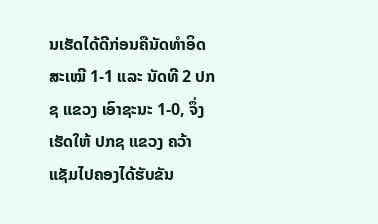ນເຮັດໄດ້ດີກ່ອນຄືນັດທຳອິດ ສະເໝີ 1-1 ແລະ ນັດທີ 2 ປກຊ ແຂວງ ເອົາຊະນະ 1-0, ຈຶ່ງເຮັດໃຫ້ ປກຊ ແຂວງ ຄວ້າແຊັມໄປຄອງໄດ້ຮັບຂັນ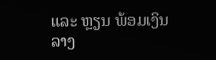ແລະ ຫຼຽນ ພ້ອມເງິນລາງ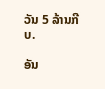ວັນ 5 ລ້ານກີບ.

ອັນ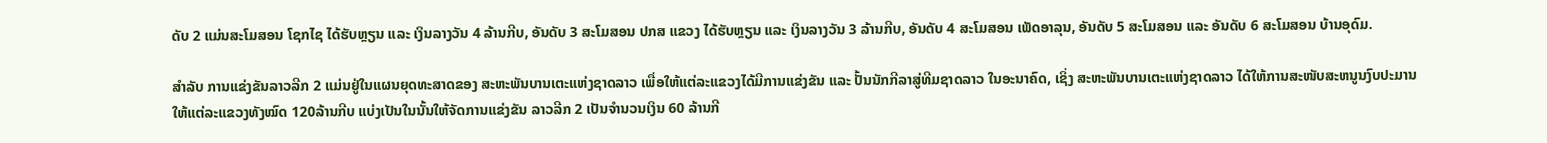ດັບ 2 ແມ່ນສະໂມສອນ ໂຊກໄຊ ໄດ້ຮັບຫຼຽນ ແລະ ເງິນລາງວັນ 4 ລ້ານກີບ, ອັນດັບ 3 ສະໂມສອນ ປກສ ແຂວງ ໄດ້ຮັບຫຼຽນ ແລະ ເງິນລາງວັນ 3 ລ້ານກີບ, ອັນດັບ 4 ສະໂມສອນ ເພັດອາລຸນ, ອັນດັບ 5 ສະໂມສອນ ແລະ ອັນດັບ 6 ສະໂມສອນ ບ້ານອຸດົມ.

ສໍາລັບ ການແຂ່ງຂັນລາວລີກ 2 ແມ່ນຢູ່ໃນແຜນຍຸດທະສາດຂອງ ສະຫະພັນບານເຕະແຫ່ງຊາດລາວ ເພື່ອໃຫ້ແຕ່ລະແຂວງໄດ້ມີການແຂ່ງຂັນ ແລະ ປັ້ນນັກກີລາສູ່ທີມຊາດລາວ ໃນອະນາຄົດ, ເຊິ່ງ ສະຫະພັນບານເຕະແຫ່ງຊາດລາວ ໄດ້ໃຫ້ການສະໜັບສະຫນູນງົບປະມານໃຫ້ແຕ່ລະແຂວງທັງໝົດ 120ລ້ານກີບ ແບ່ງເປັນໃນນັ້ນໃຫ້ຈັດການແຂ່ງຂັນ ລາວລີກ 2 ເປັນຈຳນວນເງິນ 60 ລ້ານກີ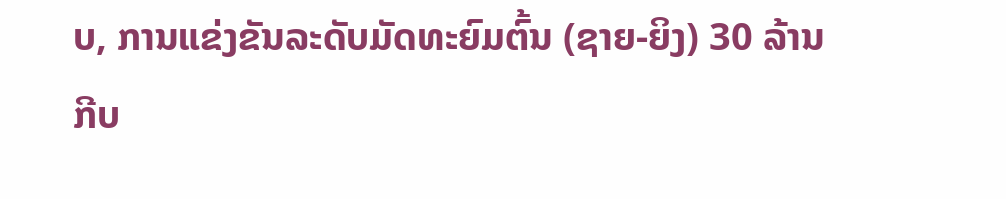ບ, ການແຂ່ງຂັນລະດັບມັດທະຍົມຕົ້ນ (ຊາຍ-ຍິງ) 30 ລ້ານກີບ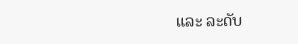ແລະ ລະດັບ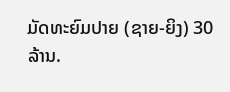ມັດທະຍົມປາຍ (ຊາຍ-ຍິງ) 30 ລ້ານ.